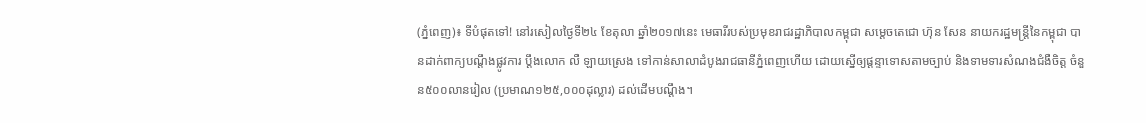(ភ្នំពេញ)៖ ទីបំផុតទៅ! នៅរសៀលថ្ងៃទី២៤ ខែតុលា ឆ្នាំ២០១៧នេះ មេធារីរបស់ប្រមុខរាជរដ្ឋាភិបាលកម្ពុជា សម្តេចតេជោ ហ៊ុន សែន នាយករដ្ឋមន្ត្រីនៃកម្ពុជា បានដាក់ពាក្យបណ្តឹងផ្លូវការ ប្តឹងលោក លឺ ឡាយស្រេង ទៅកាន់សាលាដំបូងរាជធានីភ្នំពេញហើយ ដោយស្នើឲ្យផ្តន្ទាទោសតាមច្បាប់ និងទាមទារសំណងជំងឺចិត្ត ចំនួន៥០០លានរៀល (ប្រមាណ១២៥,០០០ដុល្លារ) ដល់ដើមបណ្តឹង។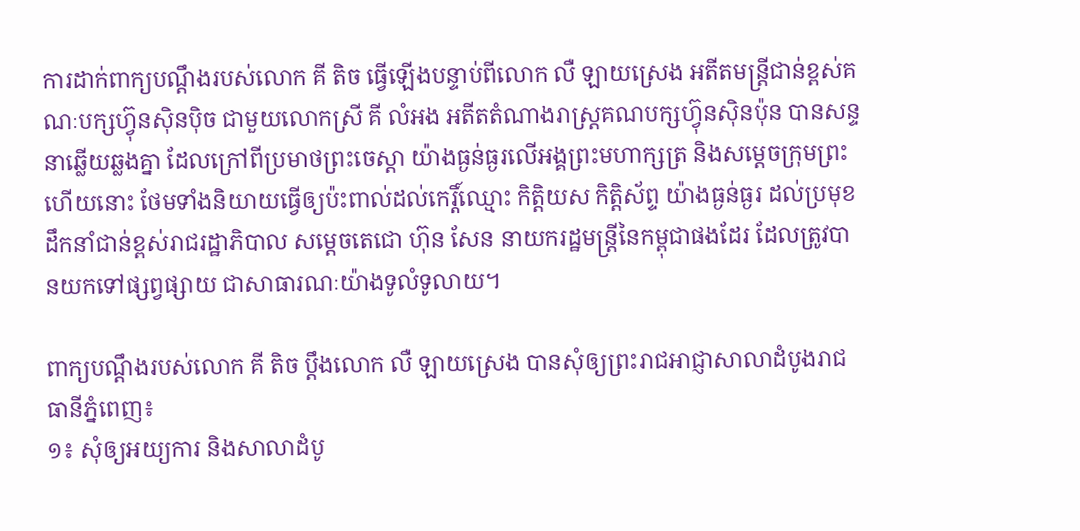ការដាក់ពាក្យបណ្តឹងរបស់លោក គី តិច ធ្វើឡើងបន្ទាប់ពីលោក លឺ ឡាយស្រេង អតីតមន្ត្រីជាន់ខ្ពស់គណៈបក្សហ៊្វុនស៊ិនប៉ិច ជាមួយលោកស្រី គី លំអង អតីតតំណាងរាស្ត្រគណបក្សហ៊្វុនស៊ិនប៉ុន បានសន្ទនាឆ្លើយឆ្លងគ្នា ដែលក្រៅពីប្រមាថព្រះចេស្តា យ៉ាងធ្ងន់ធ្ងរលើអង្គព្រះមហាក្សត្រ និងសម្តេចក្រុមព្រះហើយនោះ ថែមទាំងនិយាយធ្វើឲ្យប៉ះពាល់ដល់កេរ្តិ៍ឈ្មោះ កិត្តិយស កិត្តិស័ព្ទ យ៉ាងធ្ងន់ធ្ងរ ដល់ប្រមុខដឹកនាំជាន់ខ្ពស់រាជរដ្ឋាភិបាល សម្តេចតេជោ ហ៊ុន សែន នាយករដ្ឋមន្ត្រីនៃកម្ពុជាផងដែរ ដែលត្រូវបានយកទៅផ្សព្វផ្សាយ ជាសាធារណៈយ៉ាងទូលំទូលាយ។

ពាក្យបណ្តឹងរបស់លោក គី តិច ប្តឹងលោក លឺ ឡាយស្រេង បានសុំឲ្យព្រះរាជអាជ្ញាសាលាដំបូងរាជធានីភ្នំពេញ៖
១៖ សុំឲ្យអយ្យការ និងសាលាដំបូ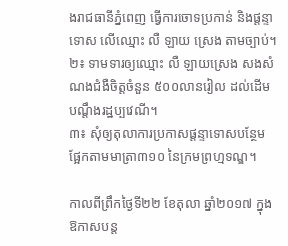ងរាជធានីភ្នំពេញ ធ្វើការចោទប្រកាន់ និងផ្តន្ទាទោស លើឈ្មោះ លឺ ឡាយ ស្រេង តាមច្បាប់។
២៖ ទាមទារឲ្យឈ្មោះ លឺ ឡាយស្រេង សងសំណងជំងឺចិត្តចំនួន ៥០០លានរៀល ដល់ដើមបណ្តឹងរដ្ឋប្បវេណី។
៣៖ សុំឲ្យតុលាការប្រកាសផ្តន្ទាទោសបន្ថែម ផ្អែកតាមមាត្រា៣១០ នៃក្រមព្រហ្មទណ្ឌ។

កាលពីព្រឹកថ្ងៃទី២២ ខែតុលា ឆ្នាំ២០១៧ ក្នុងឱកាសបន្ត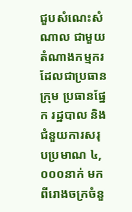ជួបសំណេះសំណាល ជាមួយតំណាងកម្មករ ដែលជាប្រធានក្រុម ប្រធានផ្នែក រដ្ឋបាល និងជំនួយការសរុបប្រមាណ ៤,០០០នាក់ មកពីរោងចក្រចំនួ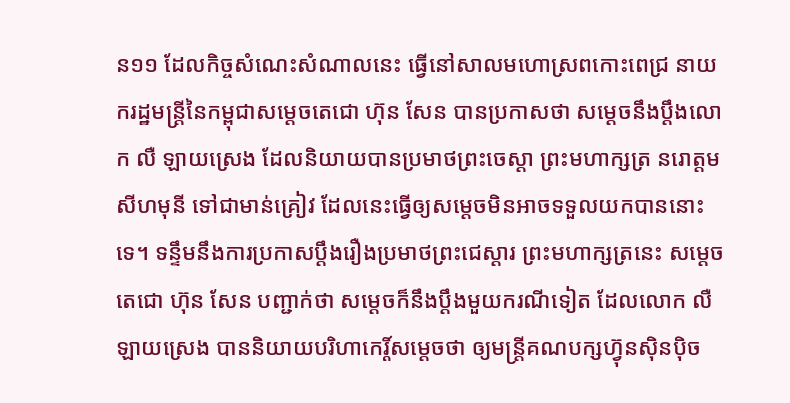ន១១ ដែលកិច្ចសំណេះសំណាលនេះ ធ្វើនៅសាលមហោស្រពកោះពេជ្រ នាយករដ្ឋមន្ដ្រីនៃកម្ពុជាសម្ដេចតេជោ ហ៊ុន សែន បានប្រកាសថា សម្ដេចនឹងប្ដឹងលោក លឺ ឡាយស្រេង ដែលនិយាយបានប្រមាថព្រះចេស្ដា ព្រះមហាក្សត្រ នរោត្តម សីហមុនី ទៅជាមាន់គ្រៀវ ដែលនេះធ្វើឲ្យសម្ដេចមិនអាចទទួលយកបាននោះទេ។ ទន្ទឹមនឹងការប្រកាសប្ដឹងរឿងប្រមាថព្រះជេស្ដារ ព្រះមហាក្សត្រនេះ សម្ដេចតេជោ ហ៊ុន សែន បញ្ជាក់ថា សម្ដេចក៏នឹងប្ដឹងមួយករណីទៀត ដែលលោក លឺ ឡាយស្រេង បាននិយាយបរិហាកេរ្ដិ៍សម្ដេចថា ឲ្យមន្ដ្រីគណបក្សហ៊្វុនស៊ិនប៉ិច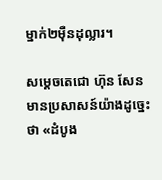ម្នាក់២ម៉ឺនដុល្លារ។

សម្ដេចតេជោ ហ៊ុន សែន មានប្រសាសន៍យ៉ាងដូច្នេះថា «ដំបូង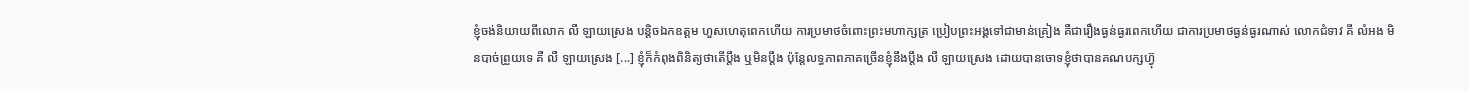ខ្ញុំចង់និយាយពីលោក លឺ ឡាយស្រេង បន្ដិចឯកឧត្តម ហួសហេតុពេកហើយ ការប្រមាថចំពោះព្រះមហាក្សត្រ ប្រៀបព្រះអង្គទៅជាមាន់គ្រៀង គឺជារឿងធ្ងន់ធ្ងរពេកហើយ ជាការប្រមាថធ្ងន់ធ្ងរណាស់ លោកជំទាវ គី លំអង មិនបាច់ព្រួយទេ គឺ លឺ ឡាយស្រេង [...] ខ្ញុំក៏កំពុងពិនិត្យថាតើប្ដឹង ឬមិនប្ដឹង ប៉ុន្ដែលទ្ធភាពភាគច្រើនខ្ញុំនឹងប្ដឹង លឺ ឡាយស្រេង ដោយបានចោទខ្ញុំថាបានគណបក្សហ៊្វុ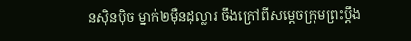នស៊ិនប៉ិច ម្នាក់២ម៉ឺនដុល្លារ ចឹងក្រៅពីសម្ដេចក្រុមព្រះប្ដឹង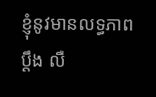ខ្ញុំនូវមានលទ្ធភាពប្ដឹង លឺ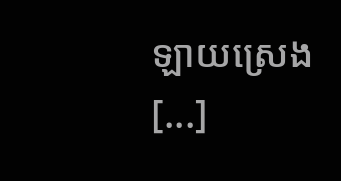ឡាយស្រេង [...]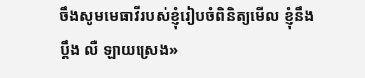ចឹងសូមមេធាវីរបស់ខ្ញុំរៀបចំពិនិត្យមើល ខ្ញុំនឹងប្ដឹង លឺ ឡាយស្រេង»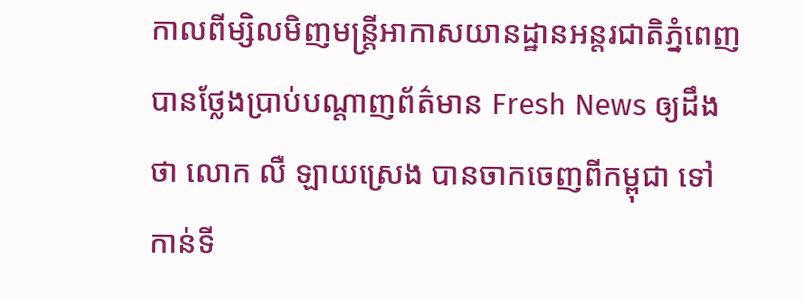កាលពីម្សិលមិញមន្រ្តីអាកាសយានដ្ឋានអន្តរជាតិភ្នំពេញ បានថ្លែងប្រាប់បណ្តាញព័ត៌មាន Fresh News ឲ្យដឹងថា លោក លឺ ឡាយស្រេង បានចាកចេញពីកម្ពុជា ទៅកាន់ទី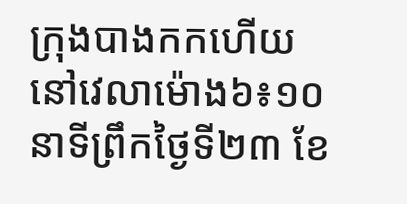ក្រុងបាងកកហើយ នៅវេលាម៉ោង៦៖១០នាទីព្រឹកថ្ងៃទី២៣ ខែ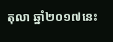តុលា ឆ្នាំ២០១៧នេះ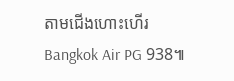តាមជើងហោះហើរ Bangkok Air PG 938៕